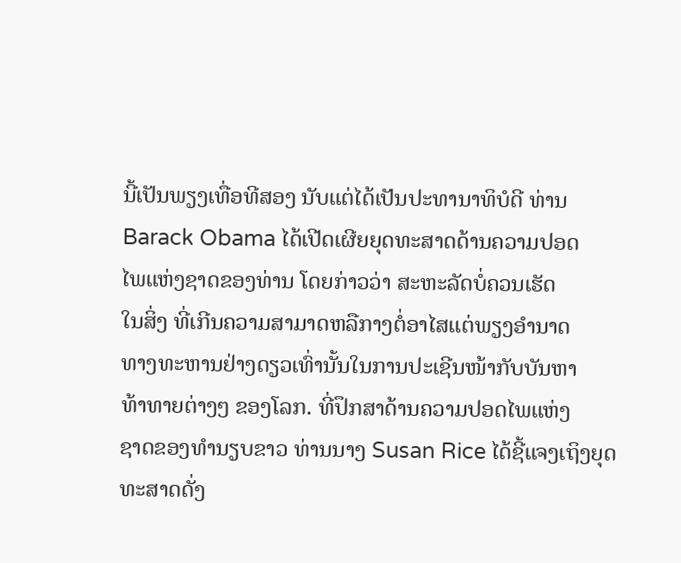ນີ້ເປັນພຽງເທື່ອທີສອງ ນັບແຕ່ໄດ້ເປັນປະທານາທິບໍດີ ທ່ານ
Barack Obama ໄດ້ເປີດເຜີຍຍຸດທະສາດດ້ານຄວາມປອດ
ໄພແຫ່ງຊາດຂອງທ່ານ ໂດຍກ່າວວ່າ ສະຫະລັດບໍ່ຄວນເຮັດ
ໃນສິ່ງ ທີ່ເກີນຄວາມສາມາດຫລືກາງຕໍ່ອາໄສແຕ່ພຽງອຳນາດ
ທາງທະຫານຢ່າງດຽວເທົ່ານັ້ນໃນການປະເຊີນໜ້າກັບບັນຫາ
ທ້າທາຍຕ່າງໆ ຂອງໂລກ. ທີ່ປຶກສາດ້ານຄວາມປອດໄພແຫ່ງ
ຊາດຂອງທຳນຽບຂາວ ທ່ານນາງ Susan Rice ໄດ້ຊີ້ແຈງເຖິງຍຸດທະສາດດັ່ງ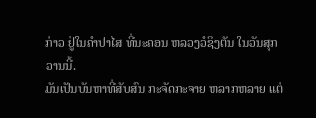ກ່າວ ຢູ່ໃນຄຳປາໄສ ທີ່ນະຄອນ ຫລວງວໍຊິງຕັນ ໃນວັນສຸກວານນີ້.
ມັນເປັນບັນຫາທີ່ສັບສົນ ກະຈັດກະຈາຍ ຫລາກຫລາຍ ແຕ່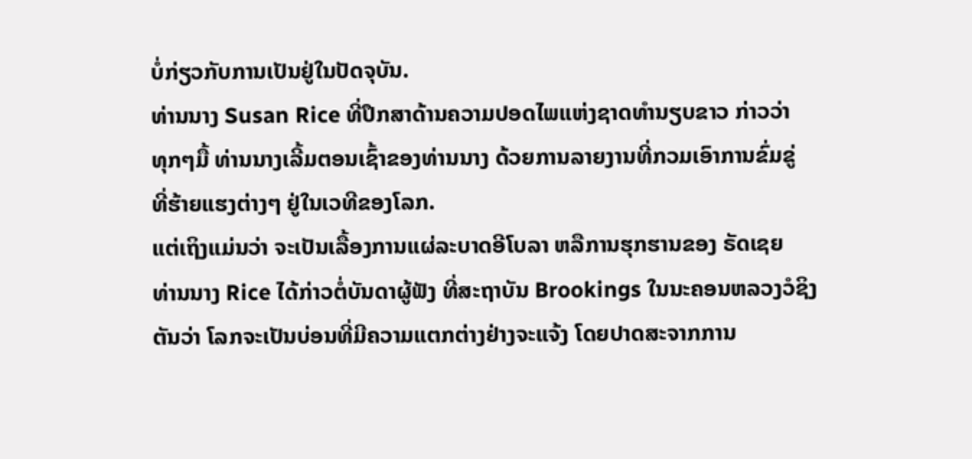ບໍ່ກ່ຽວກັບການເປັນຢູ່ໃນປັດຈຸບັນ.
ທ່ານນາງ Susan Rice ທີ່ປຶກສາດ້ານຄວາມປອດໄພແຫ່ງຊາດທຳນຽບຂາວ ກ່າວວ່າ
ທຸກໆມື້ ທ່ານນາງເລີ້ມຕອນເຊົ້າຂອງທ່ານນາງ ດ້ວຍການລາຍງານທີ່ກວມເອົາການຂົ່ມຂູ່
ທີ່ຮ້າຍແຮງຕ່າງໆ ຢູ່ໃນເວທີຂອງໂລກ.
ແຕ່ເຖິງແມ່ນວ່າ ຈະເປັນເລື້ອງການແຜ່ລະບາດອີໂບລາ ຫລືການຮຸກຮານຂອງ ຣັດເຊຍ
ທ່ານນາງ Rice ໄດ້ກ່າວຕໍ່ບັນດາຜູ້ຟັງ ທີ່ສະຖາບັນ Brookings ໃນນະຄອນຫລວງວໍຊິງ
ຕັນວ່າ ໂລກຈະເປັນບ່ອນທີ່ມີຄວາມແຕກຕ່າງຢ່າງຈະແຈ້ງ ໂດຍປາດສະຈາກການ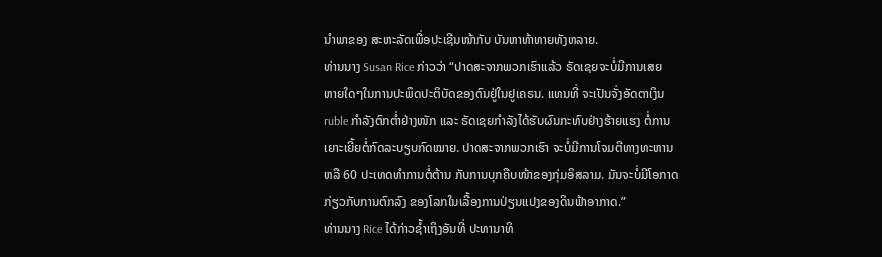ນຳພາຂອງ ສະຫະລັດເພື່ອປະເຊີນໜ້າກັບ ບັນຫາທ້າທາຍທັງຫລາຍ.
ທ່ານນາງ Susan Rice ກ່າວວ່າ “ປາດສະຈາກພວກເຮົາແລ້ວ ຣັດເຊຍຈະບໍ່ມີການເສຍ
ຫາຍໃດໆໃນການປະພຶດປະຕິບັດຂອງຕົນຢູ່ໃນຢູເຄຣນ. ແທນທີ່ ຈະເປັນຈັ່ງອັດຕາເງິນ
ruble ກຳລັງຕົກຕ່ຳຢ່າງໜັກ ແລະ ຣັດເຊຍກຳລັງໄດ້ຮັບຜົນກະທົບຢ່າງຮ້າຍແຮງ ຕໍ່ການ
ເຍາະເຍີ້ຍຕໍ່ກົດລະບຽບກົດໝາຍ. ປາດສະຈາກພວກເຮົາ ຈະບໍ່ມີການໂຈມຕີທາງທະຫານ
ຫລື 60 ປະເທດທຳການຕໍ່ຕ້ານ ກັບການບຸກຄືບໜ້າຂອງກຸ່ມອິສລາມ. ມັນຈະບໍ່ມີໂອກາດ
ກ່ຽວກັບການຕົກລົງ ຂອງໂລກໃນເລື້ອງການປ່ຽນແປງຂອງດິນຟ້າອາກາດ.”
ທ່ານນາງ Rice ໄດ້ກ່າວຊໍ້າເຖິງອັນທີ່ ປະທານາທິ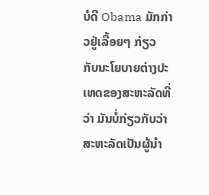ບໍດີ Obama ມັກກ່າວຢູ່ເລື້ອຍໆ ກ່ຽວ
ກັບນະໂຍບາຍຕ່າງປະເທດຂອງສະຫະລັດທີ່ວ່າ ມັນບໍ່ກ່ຽວກັບວ່າ ສະຫະລັດເປັນຜູ້ນຳ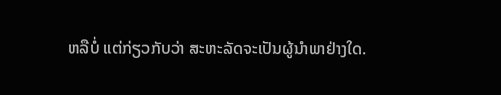ຫລືບໍ່ ແຕ່ກ່ຽວກັບວ່າ ສະຫະລັດຈະເປັນຜູ້ນຳພາຢ່າງໃດ.